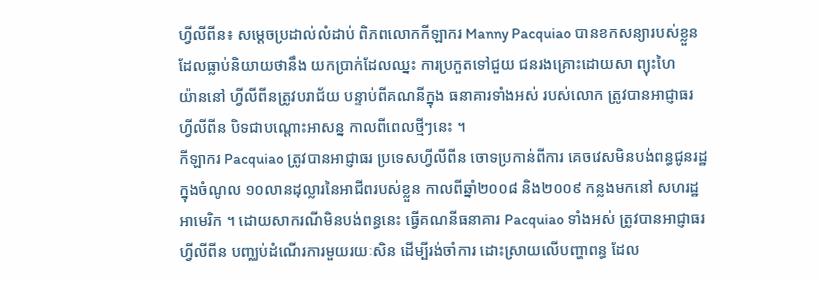ហ្វីលីពីន៖ សម្ដេចប្រដាល់លំដាប់ ពិភពលោកកីឡាករ Manny Pacquiao បានខកសន្យារបស់ខ្លួន
ដែលធ្លាប់និយាយថានឹង យកប្រាក់ដែលឈ្នះ ការប្រកួតទៅជួយ ជនរងគ្រោះដោយសា ព្យុះហៃ
យ៉ាននៅ ហ្វីលីពីនត្រូវបរាជ័យ បន្ទាប់ពីគណនីក្នុង ធនាគារទាំងអស់ របស់លោក ត្រូវបានអាជ្ញាធរ
ហ្វីលីពីន បិទជាបណ្ដោះអាសន្ន កាលពីពេលថ្មីៗនេះ ។
កីឡាករ Pacquiao ត្រូវបានអាជ្ញាធរ ប្រទេសហ្វីលីពីន ចោទប្រកាន់ពីការ គេចវេសមិនបង់ពន្ធជូនរដ្ឋ
ក្នុងចំណូល ១០លានដុល្លារនៃអាជីពរបស់ខ្លួន កាលពីឆ្នាំ២០០៨ និង២០០៩ កន្លងមកនៅ សហរដ្ឋ
អាមេរិក ។ ដោយសាករណីមិនបង់ពន្ធនេះ ធ្វើគណនីធនាគារ Pacquiao ទាំងអស់ ត្រូវបានអាជ្ញាធរ
ហ្វីលីពីន បញ្ឈប់ដំណើរការមួយរយៈសិន ដើម្បីរង់ចាំការ ដោះស្រាយលើបញ្ហាពន្ធ ដែល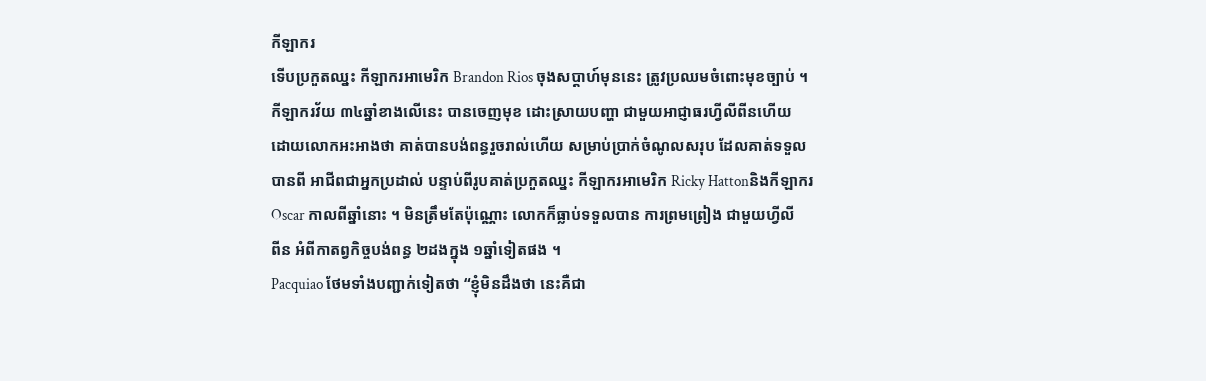កីឡាករ
ទើបប្រកួតឈ្នះ កីឡាករអាមេរិក Brandon Rios ចុងសប្ដាហ៍មុននេះ ត្រូវប្រឈមចំពោះមុខច្បាប់ ។
កីឡាករវ័យ ៣៤ឆ្នាំខាងលើនេះ បានចេញមុខ ដោះស្រាយបញ្ហា ជាមួយអាជ្ញាធរហ្វីលីពីនហើយ
ដោយលោកអះអាងថា គាត់បានបង់ពន្ធរួចរាល់ហើយ សម្រាប់ប្រាក់ចំណូលសរុប ដែលគាត់ទទួល
បានពី អាជីពជាអ្នកប្រដាល់ បន្ទាប់ពីរូបគាត់ប្រកួតឈ្នះ កីឡាករអាមេរិក Ricky Hattonនិងកីឡាករ
Oscar កាលពីឆ្នាំនោះ ។ មិនត្រឹមតែប៉ុណ្ណោះ លោកក៏ធ្លាប់ទទួលបាន ការព្រមព្រៀង ជាមួយហ្វីលី
ពីន អំពីកាតព្វកិច្ចបង់ពន្ធ ២ដងក្នុង ១ឆ្នាំទៀតផង ។
Pacquiao ថែមទាំងបញ្ជាក់ទៀតថា “ខ្ញុំមិនដឹងថា នេះគឺជា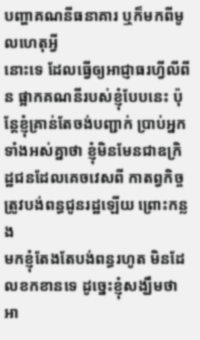បញ្ហាគណនីធនាគារ ឬក៏មកពីមូលហេតុអ្វី
នោះទេ ដែលធ្វើឲ្យអាជ្ញាធរហ្វីលីពីន ផ្អាកគណនីរបស់ខ្ញុំបែបនេះ ប៉ុន្ដែខ្ញុំគ្រាន់តែចង់បញ្ជាក់ ប្រាប់អ្នក
ទាំងអស់គ្នាថា ខ្ញុំមិនមែនជាឧក្រិដ្ឋជនដែលគេចវេសពី កាតព្វកិច្ចត្រូវបង់ពន្ធជូនរដ្ឋឡើយ ព្រោះកន្លង
មកខ្ញុំតែងតែបង់ពន្ធរហូត មិនដែលខកខានទេ ដូច្នេះខ្ញុំសង្ឃឹមថា អា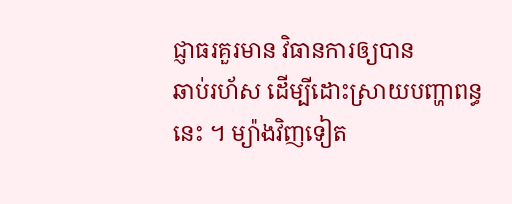ជ្ញាធរគួរមាន វិធានការឲ្យបាន
ឆាប់រហ័ស ដើម្បីដោះស្រាយបញ្ហាពន្ធនេះ ។ ម្យ៉ាងវិញទៀត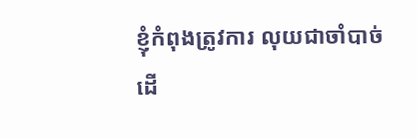ខ្ញុំកំពុងត្រូវការ លុយជាចាំបាច់ ដើ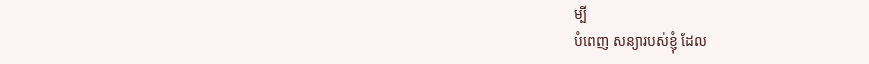ម្បី
បំពេញ សន្យារបស់ខ្ញុំ ដែល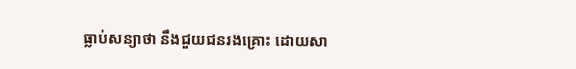ធ្លាប់សន្យាថា នឹងជួយជនរងគ្រោះ ដោយសា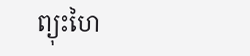ព្យុះហៃ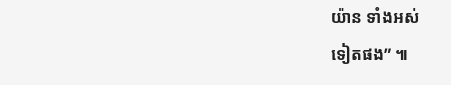យ៉ាន ទាំងអស់
ទៀតផង” ៕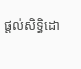ផ្តល់សិទ្ធិដោ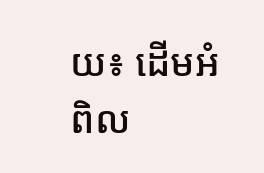យ៖ ដើមអំពិល